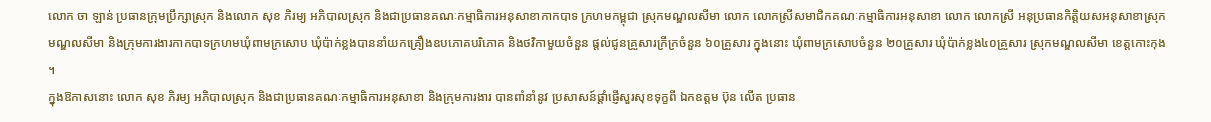លោក ចា ឡាន់ ប្រធានក្រុមប្រឹក្សាស្រុក និងលោក សុខ ភិរម្យ អភិបាលស្រុក និងជាប្រធានគណៈកម្មាធិការអនុសាខាកាកបាទ ក្រហមកម្ពុជា ស្រុកមណ្ឌលសីមា លោក លោកស្រីសមាជិកគណៈកម្មាធិការអនុសាខា លោក លោកស្រី អនុប្រធានកិត្តិយសអនុសាខាស្រុកមណ្ឌលសីមា និងក្រុមការងារកាកបាទក្រហមឃុំពាមក្រសោប ឃុំប៉ាក់ខ្លងបាននាំយកគ្រឿងឧបភោគបរិភោគ និងថវិកាមួយចំនួន ផ្តល់ជូនគ្រួសារក្រីក្រចំនួន ៦០គ្រួសារ ក្នុងនោះ ឃុំពាមក្រសោបចំនួន ២០គ្រួសារ ឃុំប៉ាក់ខ្លង៤០គ្រួសារ ស្រុកមណ្ឌលសីមា ខេត្តកោះកុង ។
ក្នុងឱកាសនោះ លោក សុខ ភិរម្យ អភិបាលស្រុក និងជាប្រធានគណៈកម្មាធិការអនុសាខា និងក្រុមការងារ បានពាំនាំនូវ ប្រសាសន៍ផ្ដាំផ្ញើសួរសុខទុក្ខពី ឯកឧត្តម ប៊ុន លើត ប្រធាន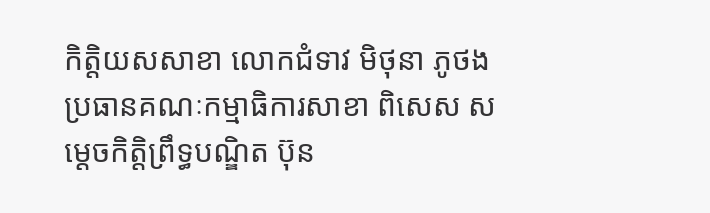កិត្តិយសសាខា លោកជំទាវ មិថុនា ភូថង ប្រធានគណៈកម្មាធិការសាខា ពិសេស សម្ដេចកិត្តិព្រឹទ្ធបណ្ឌិត ប៊ុន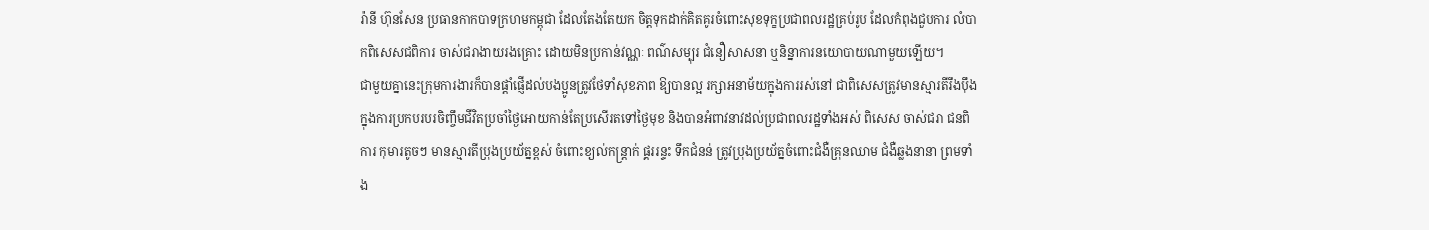រ៉ានី ហ៊ុនសែន ប្រធានកាកបាទក្រហមកម្ពុជា ដែលតែងតែយក ចិត្តទុកដាក់គិតគូរចំពោះសុខទុក្ខប្រជាពលរដ្ឋគ្រប់រូប ដែលកំពុងជួបការ លំបាកពិសេសជពិការ ចាស់ជរាងាយរងគ្រោះ ដោយមិនប្រកាន់វណ្ណៈ ពណ៌សម្បុរ ជំនឿសាសនា ឬនិន្នាការនយោបាយណាមួយឡើយ។
ជាមួយគ្នានេះក្រុមការងារក៏បានផ្តាំផ្ញើដល់បងប្អូនត្រូវថែទាំសុខភាព ឱ្យបានល្អ រក្សាអនាម័យក្នុងការរស់នៅ ជាពិសេសត្រូវមានស្មារតីរឹងប៉ឹង ក្នុងការប្រកបរបរចិញ្ចឹមជីវិតប្រចាំថ្ងៃអោយកាន់តែប្រសើរតទៅថ្ងៃមុខ និងបានអំពាវនាវដល់ប្រជាពលរដ្ឋទាំងអស់ ពិសេស ចាស់ជរា ជនពិការ កុមារតូចៗ មានស្មារតីប្រុងប្រយ័ត្នខ្ពស់ ចំពោះខ្យល់កន្ត្រាក់ ផ្គររន្ទះ ទឹកជំនន់ ត្រូវប្រុងប្រយ័ត្នចំពោះជំងឺគ្រុនឈាម ជំងឺឆ្លងនានា ព្រមទាំង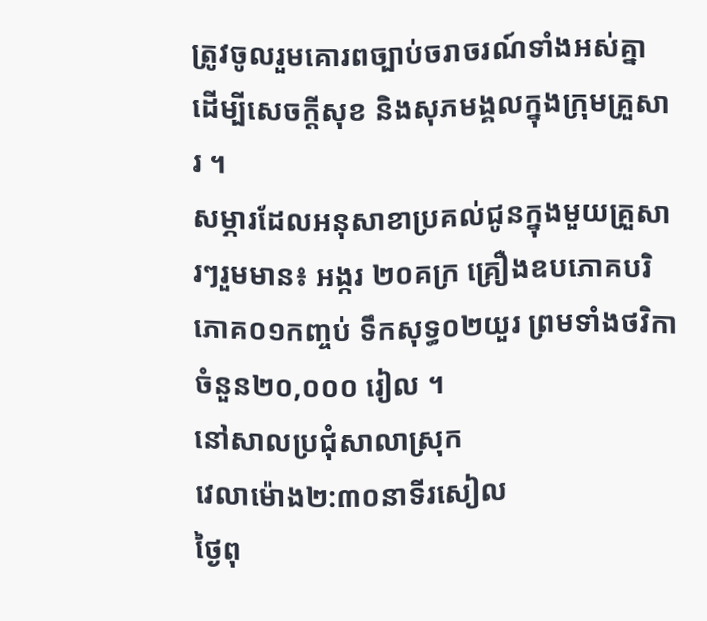ត្រូវចូលរួមគោរពច្បាប់ចរាចរណ៍ទាំងអស់គ្នា ដើម្បីសេចក្តីសុខ និងសុភមង្គលក្នុងក្រុមគ្រួសារ ។
សម្ភារដែលអនុសាខាប្រគល់ជូនក្នុងមួយគ្រួសារៗរួមមាន៖ អង្ករ ២០គក្រ គ្រឿងឧបភោគបរិភោគ០១កញ្ចប់ ទឹកសុទ្ធ០២យួរ ព្រមទាំងថវិកាចំនួន២០,០០០ រៀល ។
នៅសាលប្រជុំសាលាស្រុក
វេលាម៉ោង២:៣០នាទីរសៀល
ថ្ងៃពុ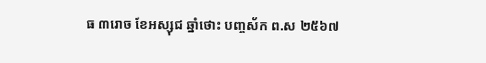ធ ៣រោច ខែអស្សុជ ឆ្នាំថោះ បញ្ចស័ក ព.ស ២៥៦៧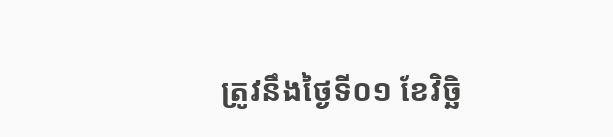ត្រូវនឹងថ្ងៃទី០១ ខែវិច្ឆិ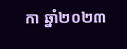កា ឆ្នាំ២០២៣